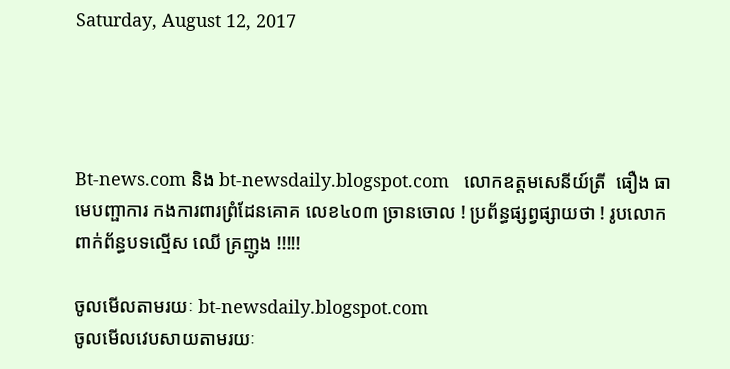Saturday, August 12, 2017




Bt-news.com និង bt-newsdaily.blogspot.com   លោកឧត្តមសេនីយ៍ត្រី  ធឿង ធា មេបញ្ផាការ កងការពារព្រំដែនគោគ លេខ៤០៣ ច្រានចោល ! ប្រព័ន្ធផ្សព្វផ្សាយថា ! រូបលោកពាក់ព័ន្ធបទល្មើស ឈើ គ្រញូង !!!!!

ចូលមើលតាមរយៈ bt-newsdaily.blogspot.com
ចូលមើលវេបសាយតាមរយៈ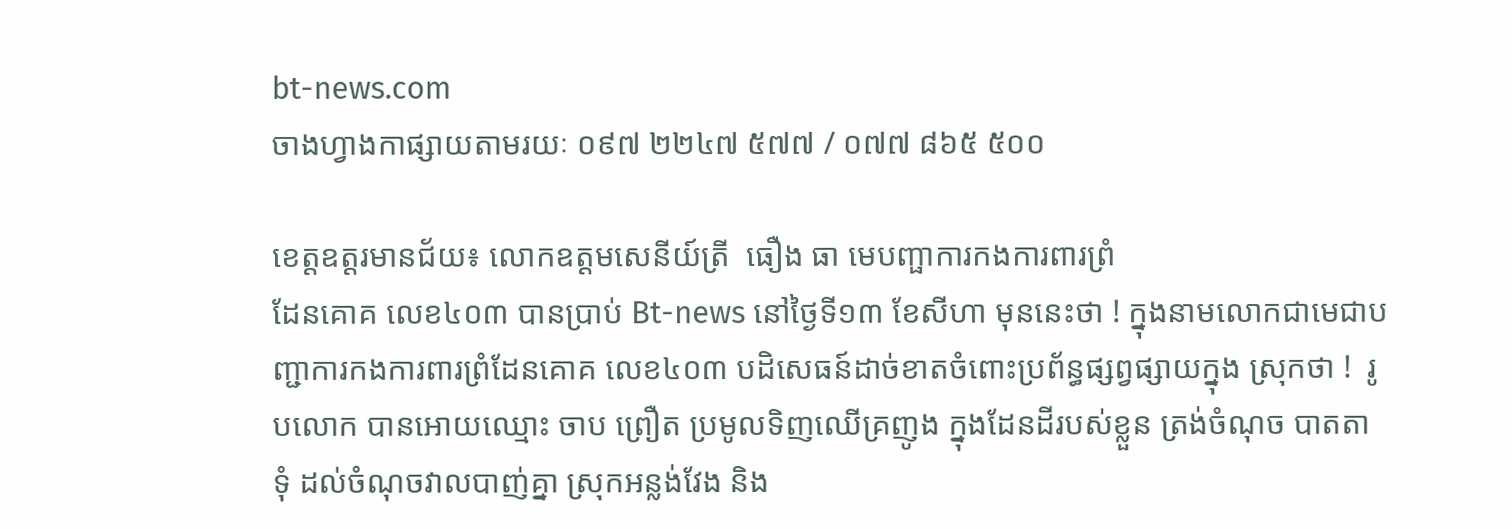bt-news.com
ចាងហ្វាងកាផ្សាយតាមរយៈ ០៩៧ ២២៤៧ ៥៧៧ / ០៧៧ ៨៦៥ ៥០០

ខេត្តឧត្តរមានជ័យ៖ លោកឧត្តមសេនីយ៍ត្រី  ធឿង ធា មេបញ្ផាការកងការពារព្រំ
ដែនគោគ លេខ៤០៣ បានប្រាប់ Bt-news នៅថ្ងៃទី១៣ ខែសីហា មុននេះថា ! ក្នុងនាមលោកជាមេជាបញ្ជាការកងការពារព្រំដែនគោគ លេខ៤០៣ បដិសេធន៍ដាច់ខាតចំពោះប្រព័ន្ធផ្សព្វផ្សាយក្នុង ស្រុកថា !  រូបលោក បានអោយឈ្មោះ ចាប ព្រឿត ប្រមូលទិញឈើគ្រញូង ក្នុងដែនដីរបស់ខ្លួន ត្រង់ចំណុច បាតតាទុំ ដល់ចំណុចវាលបាញ់គ្នា ស្រុកអន្លង់វែង និង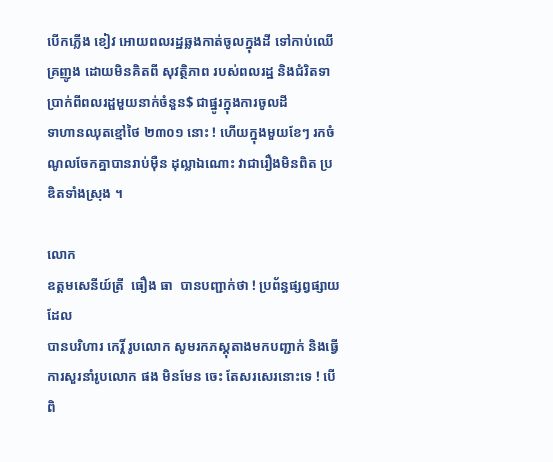បើកភ្លើង ខៀវ អោយពលរដ្ឋឆ្លងកាត់ចូលក្នុងដី ទៅកាប់ឈើគ្រញូង ដោយមិនគិតពី សុវត្ថិភាព របស់ពលរដ្ឋ និងជំរិតទាប្រាក់ពីពលរដ្ផមួយនាក់ចំនួន$ ជាផ្នូរក្នុងការចូលដី
ទាហានឈុតខ្មៅថៃ ២៣០១ នោះ ! ហើយក្នុងមួយខែៗ រកចំណូលចែកគ្នាបានរាប់ម៉ឺន ដុល្លាឯណោះ វាជារឿងមិនពិត ប្រឌិតទាំងស្រុង ។

លោក
ឧត្តមសេនីយ៍ត្រី  ធឿង ធា  បានបញ្ជាក់ថា ! ប្រព័ន្ធផ្សព្វផ្សាយដែល
បានបរិហារ កេរ្តិ៍ រូបលោក សូមរកភស្តុតាងមកបញ្ជាក់ និងធ្វើការសួរនាំរូបលោក ផង មិនមែន ចេះ តែសរសេរនោះទេ ! បើពិ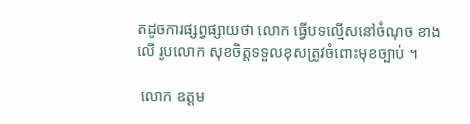តដូចការផ្សព្វផ្សាយថា លោក ធ្វើបទល្មើសនៅចំណុច ខាងលើ រូបលោក សុខចិត្តទទួលខុសត្រូវចំពោះមុខច្បាប់ ។

 លោក ឧត្តម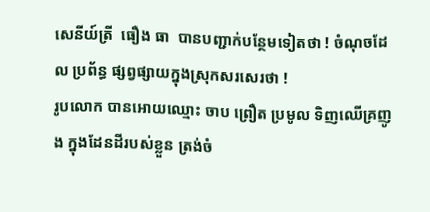សេនីយ៍ត្រី  ធឿង ធា  បានបញ្ជាក់បន្ថែមទៀតថា ! ចំណុចដែល ប្រព័ន្ធ ផ្សព្វផ្សាយក្នុងស្រុកសរសេរថា !
រូបលោក បានអោយឈ្មោះ ចាប ព្រឿត ប្រមូល ទិញឈើគ្រញូង ក្នុងដែនដីរបស់ខ្លួន ត្រង់ចំ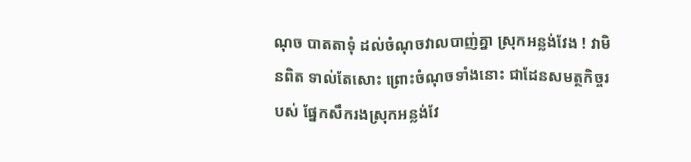ណុច បាតតាទុំ ដល់ចំណុចវាលបាញ់គ្នា ស្រុកអន្លង់វែង ! វាមិនពិត ទាល់តែសោះ ព្រោះចំណុចទាំងនោះ ជាដែនសមត្ថកិច្ចរបស់ ផ្នែកសឹករងស្រុកអន្លង់វែ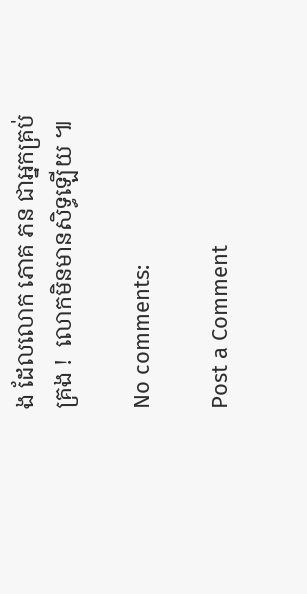ង ដែលលោក ភោគ ភន ជាអ្នកគ្រប់គ្រង !  លោកមិនមានសិទ្ធឡើយ ៕

No comments:

Post a Comment